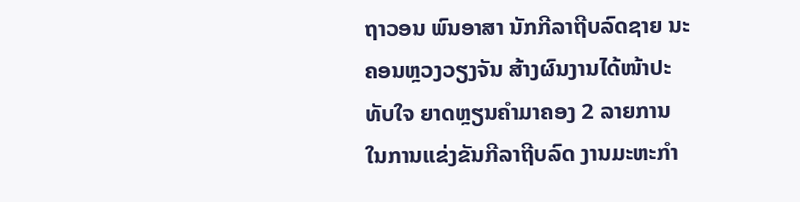ຖາວອນ ພົນອາສາ ນັກກີລາຖີບລົດຊາຍ ນະຄອນຫຼວງວຽງຈັນ ສ້າງຜົນງານໄດ້ໜ້າປະທັບໃຈ ຍາດຫຼຽນຄຳມາຄອງ 2 ລາຍການ ໃນການແຂ່ງຂັນກີລາຖີບລົດ ງານມະຫະກຳ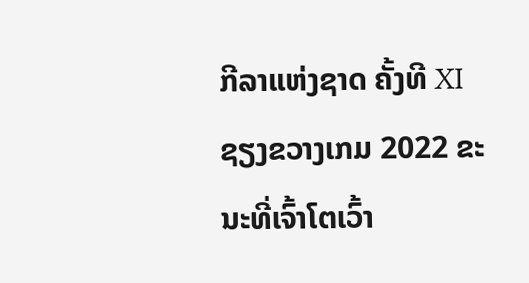ກີລາແຫ່ງຊາດ ຄັ້ງທີ XI ຊຽງຂວາງເກມ 2022 ຂະນະທີ່ເຈົ້າໂຕເວົ້າ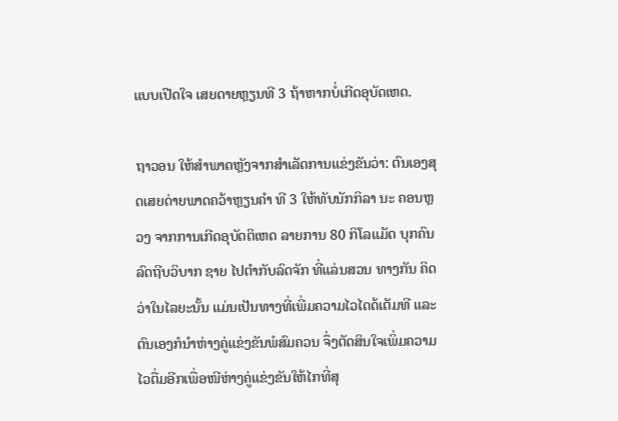ແບບເປີດໃຈ ເສຍດາຍຫຼຽນທີ 3 ຖ້າຫາກບໍ່ເກີດອຸບັດເຫດ.

ຖາວອນ ໃຫ້ສຳພາດຫຼັງຈາກສຳເລັດການແຂ່ງຂັນວ່າ: ຕົນເອງສຸດເສຍດ່າຍພາດຄວ້າຫຼຽນຄຳ ທີ 3 ໃຫ້ທັບນັກກິລາ ນະ ຄອນຫຼວງ ຈາກການເກີດອຸບັດຕິເຫດ ລາຍການ 80 ກິໂລແມັດ ບຸກຄົນລົດຖີບວິບາກ ຊາຍ ໄປຕຳກັບລົດຈັກ ທີ່ແລ່ນສວນ ທາງກັນ ຄິດວ່າໃນໄລຍະນັ້ນ ແມ່ນເປັນທາງທີ່ເພີ່ມຄວາມໄວໄດດ້ເຕັມທີ ແລະ ຕົນເອງກໍນຳຫ່າງຄູ່ແຂ່ງຂັນພໍສົມຄວນ ຈຶ່ງຕັດສິນໃຈເພິ່ມຄວາມໄວຕື່ມອີກເພື່ອໜີຫ່າງຄູ່ແຂ່ງຂັນໃຫ້ໄກທີ່ສຸ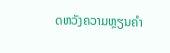ດຫວັງຄວາມຫຼຽນຄຳ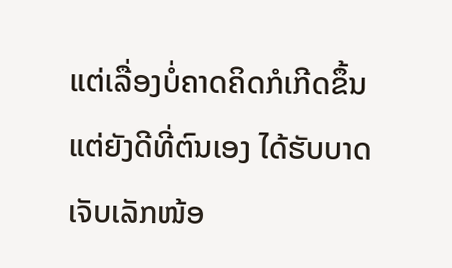ແຕ່ເລື່ອງບໍ່ຄາດຄິດກໍເກີດຂຶ້ນ ແຕ່ຍັງດີທີ່ຕົນເອງ ໄດ້ຮັບບາດເຈັບເລັກໜ້ອ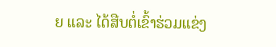ຍ ແລະ ໄດ້ສືບຕໍ່ເຂົ້າຮ່ວມແຂ່ງ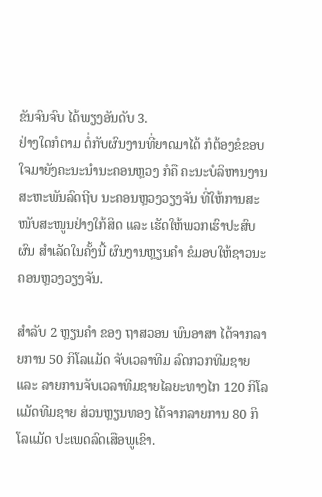ຂັນຈົນຈົບ ໄດ້ພຽງອັນດັບ 3.
ຢ່າງໃດກໍຕາມ ຕໍ່ກັບຜົນງານທີ່ຍາດມາໄດ້ ກໍຕ້ອງຂໍຂອບໃຈມາຍັງຄະນະນຳນະຄອນຫຼວງ ກໍຄື ຄະນະບໍລິຫານງານ ສະຫະພັນລົດຖີບ ນະຄອນຫຼວງວຽງຈັນ ທີ່ໃຫ້ການສະໜັບສະໜູນຢ່າງໃກ້ສິດ ແລະ ເຮັດໃຫ້ພວກເຮົາປະສົບຜົນ ສຳເລັດໃນຄັ້ງນີ້ ຜົນງານຫຼຽນຄຳ ຂໍມອບໃຫ້ຊາວນະຄອນຫຼວງວຽງຈັນ.

ສຳລັບ 2 ຫຼຽນຄຳ ຂອງ ຖາສວອນ ພົນອາສາ ໄດ້ຈາກລາຍການ 50 ກິໂລແມັດ ຈັບເວລາທີມ ລົດກວກທີມຊາຍ ແລະ ລາຍການຈັບເວລາທີມຊາຍໄລຍະທາງໄກ 120 ກິໂລແມັດທີມຊາຍ ສ່ວນຫຼຽນທອງ ໄດ້ຈາກລາຍການ 80 ກິໂລແມັດ ປະເພດລົດເສືອພູເຂົາ.